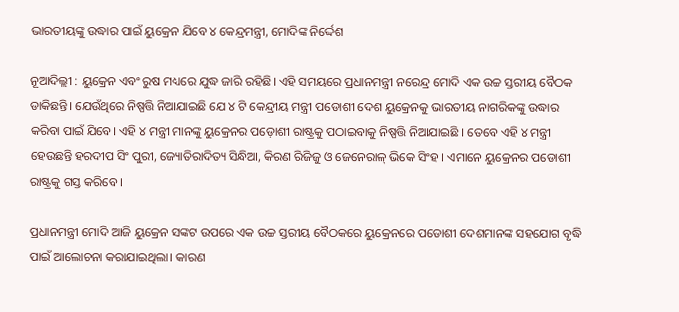ଭାରତୀୟଙ୍କୁ ଉଦ୍ଧାର ପାଇଁ ୟୁକ୍ରେନ ଯିବେ ୪ କେନ୍ଦ୍ରମନ୍ତ୍ରୀ, ମୋଦିଙ୍କ ନିର୍ଦ୍ଦେଶ

ନୂଆଦିଲ୍ଲୀ : ୟୁକ୍ରେନ ଏବଂ ରୁଷ ମଧ୍ୟରେ ଯୁଦ୍ଧ ଜାରି ରହିଛି। ଏହି ସମୟରେ ପ୍ରଧାନମନ୍ତ୍ରୀ ନରେନ୍ଦ୍ର ମୋଦି ଏକ ଉଚ୍ଚ ସ୍ତରୀୟ ବୈଠକ ଡାକିଛନ୍ତି। ଯେଉଁଥିରେ ନିଷ୍ପତ୍ତି ନିଆଯାଇଛି ଯେ ୪ ଟି କେନ୍ଦ୍ରୀୟ ମନ୍ତ୍ରୀ ପଡୋଶୀ ଦେଶ ୟୁକ୍ରେନକୁ ଭାରତୀୟ ନାଗରିକଙ୍କୁ ଉଦ୍ଧାର କରିବା ପାଇଁ ଯିବେ। ଏହି ୪ ମନ୍ତ୍ରୀ ମାନଙ୍କୁ ୟୁକ୍ରେନର ପଡ଼ୋଶୀ ରାଷ୍ଟ୍ରକୁ ପଠାଇବାକୁ ନିଷ୍ପତ୍ତି ନିଆଯାଇଛି । ତେବେ ଏହି ୪ ମନ୍ତ୍ରୀ ହେଉଛନ୍ତି ହରଦୀପ ସିଂ ପୁରୀ, ଜ୍ୟୋତିରାଦିତ୍ୟ ସିନ୍ଧିଆ, କିରଣ ରିଜିଜୁ ଓ ଜେନେରାଳ୍ ଭିକେ ସିଂହ । ଏମାନେ ୟୁକ୍ରେନର ପଡୋଶୀ ରାଷ୍ଟ୍ରକୁ ଗସ୍ତ କରିବେ ।

ପ୍ରଧାନମନ୍ତ୍ରୀ ମୋଦି ଆଜି ୟୁକ୍ରେନ ସଙ୍କଟ ଉପରେ ଏକ ଉଚ୍ଚ ସ୍ତରୀୟ ବୈଠକରେ ୟୁକ୍ରେନରେ ପଡୋଶୀ ଦେଶମାନଙ୍କ ସହଯୋଗ ବୃଦ୍ଧି ପାଇଁ ଆଲୋଚନା କରାଯାଇଥିଲା। କାରଣ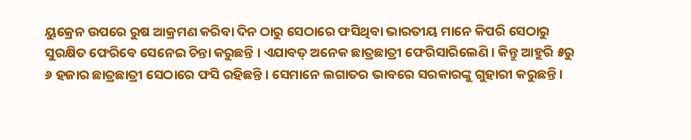ୟୁକ୍ରେନ ଉପରେ ରୁଷ ଆକ୍ରମଣ କରିବା ଦିନ ଠାରୁ ସେଠାରେ ଫସିଥିବା ଭାରତୀୟ ମାନେ କିପରି ସେଠାରୁ ସୁରକ୍ଷିତ ଫେରିବେ ସେନେଇ ଚିନ୍ତା କରୁଛନ୍ତି । ଏଯାବତ୍ ଅନେକ ଛାତ୍ରଛାତ୍ରୀ ଫେରିସାରିଲେଣି । କିନ୍ତୁ ଆହୁରି ୫ରୁ ୬ ହଜାର ଛାତ୍ରଛାତ୍ରୀ ସେଠାରେ ଫସି ରହିଛନ୍ତି । ସେମାନେ ଲଗାତର ଭାବରେ ସରକାରଙ୍କୁ ଗୁହାରୀ କରୁଛନ୍ତି ।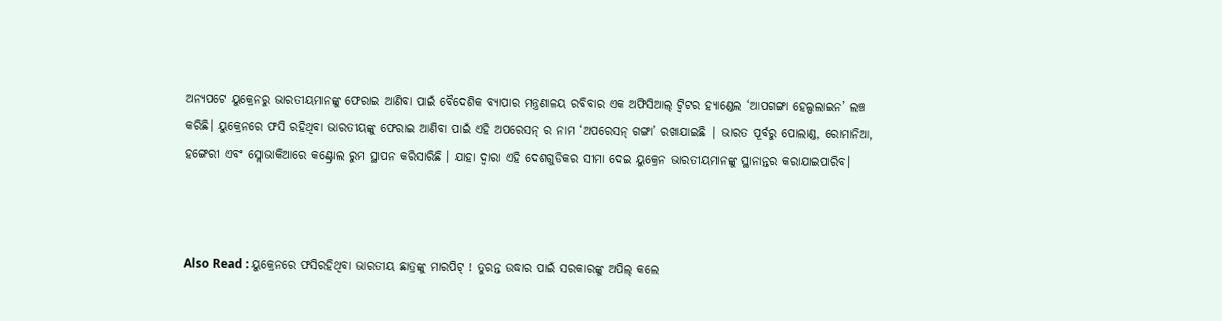ଅନ୍ୟପଟେ ୟୁକ୍ରେନରୁ ଭାରତୀୟମାନଙ୍କୁ ଫେରାଇ ଆଣିବା ପାଇଁ ବୈଦେଶିକ ବ୍ୟାପାର ମନ୍ତ୍ରଣାଳୟ ରବିବାର ଏକ ଅଫିସିଆଲ୍ ଟ୍ୱିଟର ହ୍ୟାଣ୍ଡେଲ ‘ଆପଗଙ୍ଗା ହେଲ୍ପଲାଇନ’ ଲଞ୍ଚ କରିଛି। ୟୁକ୍ରେନରେ ଫସି ରହିଥିବା ଭାରତୀୟଙ୍କୁ ଫେରାଇ ଆଣିବା ପାଇଁ ଏହି ଅପରେସନ୍ ର ନାମ ‘ଅପରେସନ୍ ଗଙ୍ଗା’ ରଖାଯାଇଛି | ଭାରତ ପୂର୍ବରୁ ପୋଲାଣ୍ଡ, ରୋମାନିଆ, ହଙ୍ଗେରୀ ଏବଂ ସ୍ଲୋଭାକିଆରେ କଣ୍ଟ୍ରୋଲ ରୁମ ସ୍ଥାପନ କରିସାରିଛି । ଯାହା ଦ୍ୱାରା ଏହି ଦେଶଗୁଡିକର ସୀମା ଦେଇ ୟୁକ୍ରେନ ଭାରତୀୟମାନଙ୍କୁ ସ୍ଥାନାନ୍ତର କରାଯାଇପାରିବ।



Also Read : ୟୁକ୍ରେନରେ ଫସିରହିଥିବା ଭାରତୀୟ ଛାତ୍ରଙ୍କୁ ମାରପିଟ୍ ! ତୁରନ୍ତ ଉଦ୍ଧାର ପାଇଁ ସରକାରଙ୍କୁ ଅପିଲ୍ କଲେ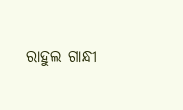ରାହୁଲ ଗାନ୍ଧୀ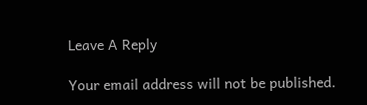Leave A Reply

Your email address will not be published.